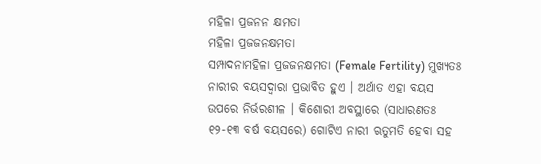ମହିଳା ପ୍ରଜନନ କ୍ଷମତା
ମହିଳା ପ୍ରଜଜନକ୍ଷମତା
ସମ୍ପାଦନାମହିଳା ପ୍ରଜଜନକ୍ଷମତା (Female Fertility) ମୁଖ୍ୟତଃ ନାରୀର ବୟସଦ୍ୱାରା ପ୍ରଭାବିତ ହୁଏ । ଅର୍ଥାତ ଏହା ବୟସ ଉପରେ ନିର୍ଭରଶୀଳ । କିଶୋରୀ ଅବସ୍ଥାରେ (ସାଧାରଣତଃ ୧୨-୧୩ ବର୍ଷ ବୟସରେ) ଗୋଟିଏ ନାରୀ ଋତୁମତି ହେବା ସହ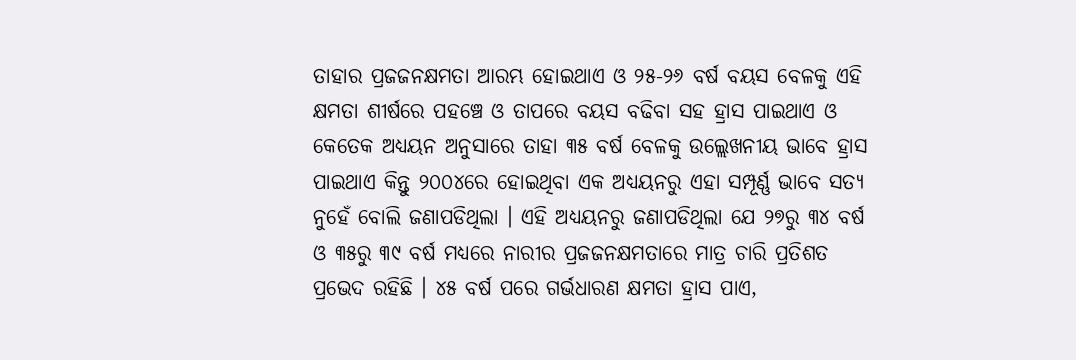ତାହାର ପ୍ରଜଜନକ୍ଷମତା ଆରମ୍ଭ ହୋଇଥାଏ ଓ ୨୫-୨୬ ବର୍ଷ ବୟସ ବେଳକୁ ଏହି କ୍ଷମତା ଶୀର୍ଷରେ ପହଞ୍ଚେ ଓ ତାପରେ ବୟସ ବଢିବା ସହ ହ୍ରାସ ପାଇଥାଏ ଓ କେତେକ ଅଧ୍ୟୟନ ଅନୁସାରେ ତାହା ୩୫ ବର୍ଷ ବେଳକୁ ଉଲ୍ଲେଖନୀୟ ଭାବେ ହ୍ରାସ ପାଇଥାଏ କିନ୍ତୁ ୨୦୦୪ରେ ହୋଇଥିବା ଏକ ଅଧ୍ୟୟନରୁ ଏହା ସମ୍ପୂର୍ଣ୍ଣ ଭାବେ ସତ୍ୟ ନୁହେଁ ବୋଲି ଜଣାପଡିଥିଲା । ଏହି ଅଧ୍ୟୟନରୁ ଜଣାପଡିଥିଲା ଯେ ୨୭ରୁ ୩୪ ବର୍ଷ ଓ ୩୫ରୁ ୩୯ ବର୍ଷ ମଧ୍ୟରେ ନାରୀର ପ୍ରଜଜନକ୍ଷମତାରେ ମାତ୍ର ଚାରି ପ୍ରତିଶତ ପ୍ରଭେଦ ରହିଛି । ୪୫ ବର୍ଷ ପରେ ଗର୍ଭଧାରଣ କ୍ଷମତା ହ୍ରାସ ପାଏ,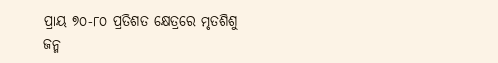ପ୍ରାୟ ୭୦-୮୦ ପ୍ରତିଶତ କ୍ଷେତ୍ରରେ ମୃତଶିଶୁ ଜନ୍ମ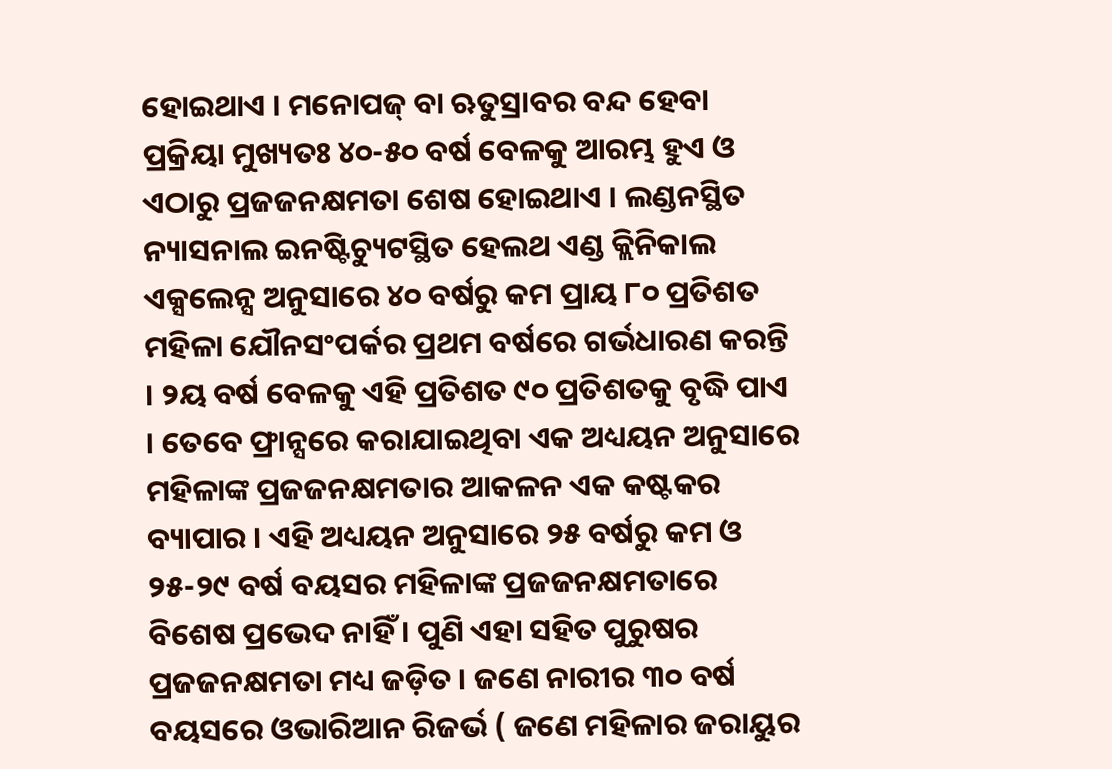ହୋଇଥାଏ । ମନୋପଜ୍ ବା ଋତୁସ୍ରାବର ବନ୍ଦ ହେବା ପ୍ରକ୍ରିୟା ମୁଖ୍ୟତଃ ୪୦-୫୦ ବର୍ଷ ବେଳକୁ ଆରମ୍ଭ ହୁଏ ଓ ଏଠାରୁ ପ୍ରଜଜନକ୍ଷମତା ଶେଷ ହୋଇଥାଏ । ଲଣ୍ଡନସ୍ଥିତ ନ୍ୟାସନାଲ ଇନଷ୍ଟିଚ୍ୟୁଟସ୍ଥିତ ହେଲଥ ଏଣ୍ଡ କ୍ଲିନିକାଲ ଏକ୍ସଲେନ୍ସ ଅନୁସାରେ ୪୦ ବର୍ଷରୁ କମ ପ୍ରାୟ ୮୦ ପ୍ରତିଶତ ମହିଳା ଯୌନସଂପର୍କର ପ୍ରଥମ ବର୍ଷରେ ଗର୍ଭଧାରଣ କରନ୍ତି । ୨ୟ ବର୍ଷ ବେଳକୁ ଏହି ପ୍ରତିଶତ ୯୦ ପ୍ରତିଶତକୁ ବୃଦ୍ଧି ପାଏ । ତେବେ ଫ୍ରାନ୍ସରେ କରାଯାଇଥିବା ଏକ ଅଧ୍ୟୟନ ଅନୁସାରେ ମହିଳାଙ୍କ ପ୍ରଜଜନକ୍ଷମତାର ଆକଳନ ଏକ କଷ୍ଟକର ବ୍ୟାପାର । ଏହି ଅଧ୍ୟୟନ ଅନୁସାରେ ୨୫ ବର୍ଷରୁ କମ ଓ ୨୫-୨୯ ବର୍ଷ ବୟସର ମହିଳାଙ୍କ ପ୍ରଜଜନକ୍ଷମତାରେ ବିଶେଷ ପ୍ରଭେଦ ନାହିଁ । ପୁଣି ଏହା ସହିତ ପୁରୁଷର ପ୍ରଜଜନକ୍ଷମତା ମଧ୍ୟ ଜଡ଼ିତ । ଜଣେ ନାରୀର ୩୦ ବର୍ଷ ବୟସରେ ଓଭାରିଆନ ରିଜର୍ଭ ( ଜଣେ ମହିଳାର ଜରାୟୁର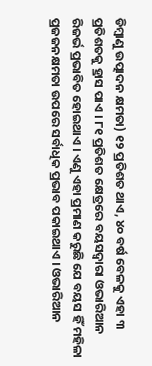ଡିମ୍ବାଣୁ ଉତ୍ପାଦନ କ୍ଷମତା) ୧୨ ପ୍ରତିଶତ ଥାଏ, ୪୦ ବର୍ଷ ବେଳକୁ ଏହା ୩ ପ୍ରତିଶତକୁ ହ୍ରାସ ପାଏ । ୮୧ ପ୍ରତିଶତ କ୍ଷେତ୍ରରେ ବୟସଦ୍ୱାରା ଓଭାରିଆନ ରିଜର୍ଭ ପ୍ରଭାବିତ ହୋଇଥାଏ । ଏଣୁ ଏହା ପ୍ରମାଣ କରୁଛି ଯେ ବୟସ ହିଁ ମହିଳା ପ୍ରଜଜନକ୍ଷମତା ଉପରେ ସର୍ବାଧିକ ପ୍ରଭାବ ପକାଇଥାଏ । ଓଭାରିଆନ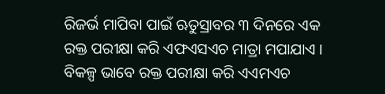ରିଜର୍ଭ ମାପିବା ପାଇଁ ଋତୁସ୍ରାବର ୩ ଦିନରେ ଏକ ରକ୍ତ ପରୀକ୍ଷା କରି ଏଫଏସଏଚ ମାତ୍ରା ମପାଯାଏ । ବିକଳ୍ପ ଭାବେ ରକ୍ତ ପରୀକ୍ଷା କରି ଏଏମଏଚ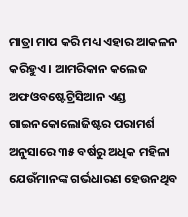ମାତ୍ରା ମାପ କରି ମଧ୍ୟ ଏହାର ଆକଳନ କରିହୁଏ । ଆମରିକାନ କଲେଜ ଅଫଓବଷ୍ଟେଟ୍ରିସିଆନ ଏଣ୍ଡ ଗାଇନକୋଲୋଜିଷ୍ଟର ପରାମର୍ଶ ଅନୁସାରେ ୩୫ ବର୍ଷରୁ ଅଧିକ ମହିଳା ଯେଉଁମାନଙ୍କ ଗର୍ଭଧାରଣ ହେଉନଥିବ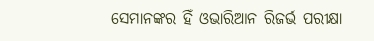ସେମାନଙ୍କର ହିଁ ଓଭାରିଆନ ରିଜର୍ଭ ପରୀକ୍ଷା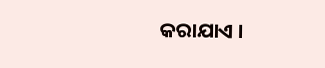କରାଯାଏ ।